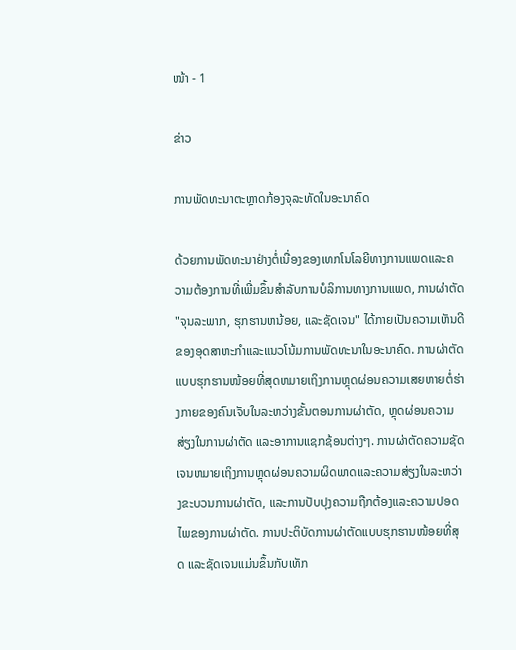ໜ້າ - 1

ຂ່າວ

ການພັດທະນາຕະຫຼາດກ້ອງຈຸລະທັດໃນອະນາຄົດ

ດ້ວຍການພັດທະນາຢ່າງຕໍ່ເນື່ອງຂອງເທກໂນໂລຍີທາງການແພດແລະຄວາມຕ້ອງການທີ່ເພີ່ມຂຶ້ນສໍາລັບການບໍລິການທາງການແພດ, ການຜ່າຕັດ "ຈຸນລະພາກ, ຮຸກຮານຫນ້ອຍ, ແລະຊັດເຈນ" ໄດ້ກາຍເປັນຄວາມເຫັນດີຂອງອຸດສາຫະກໍາແລະແນວໂນ້ມການພັດທະນາໃນອະນາຄົດ. ການຜ່າຕັດແບບຮຸກຮານໜ້ອຍທີ່ສຸດຫມາຍເຖິງການຫຼຸດຜ່ອນຄວາມເສຍຫາຍຕໍ່ຮ່າງກາຍຂອງຄົນເຈັບໃນລະຫວ່າງຂັ້ນຕອນການຜ່າຕັດ, ຫຼຸດຜ່ອນຄວາມສ່ຽງໃນການຜ່າຕັດ ແລະອາການແຊກຊ້ອນຕ່າງໆ. ການຜ່າຕັດຄວາມຊັດເຈນຫມາຍເຖິງການຫຼຸດຜ່ອນຄວາມຜິດພາດແລະຄວາມສ່ຽງໃນລະຫວ່າງຂະບວນການຜ່າຕັດ, ແລະການປັບປຸງຄວາມຖືກຕ້ອງແລະຄວາມປອດໄພຂອງການຜ່າຕັດ. ການປະຕິບັດການຜ່າຕັດແບບຮຸກຮານໜ້ອຍທີ່ສຸດ ແລະຊັດເຈນແມ່ນຂຶ້ນກັບເທັກ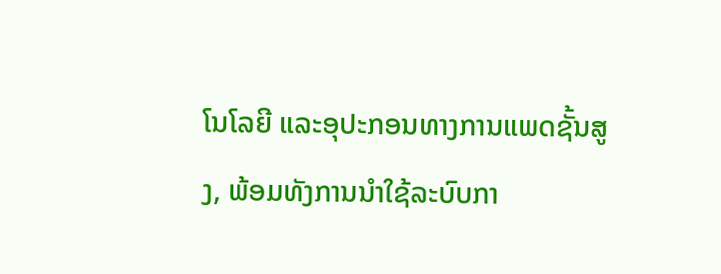ໂນໂລຍີ ແລະອຸປະກອນທາງການແພດຊັ້ນສູງ, ພ້ອມທັງການນຳໃຊ້ລະບົບກາ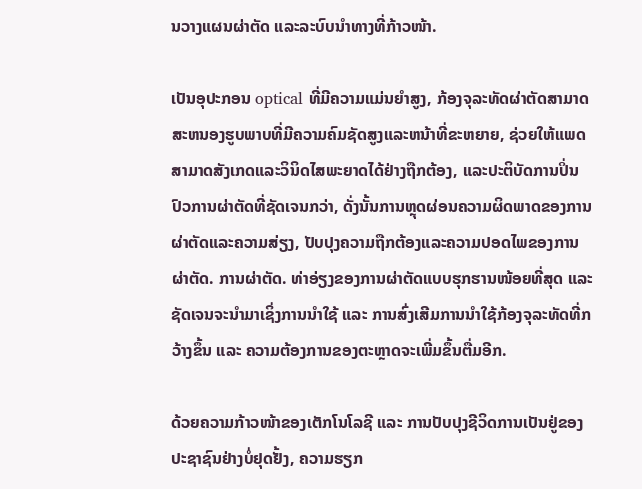ນວາງແຜນຜ່າຕັດ ແລະລະບົບນຳທາງທີ່ກ້າວໜ້າ.

ເປັນອຸປະກອນ optical ທີ່ມີຄວາມແມ່ນຍໍາສູງ, ກ້ອງຈຸລະທັດຜ່າຕັດສາມາດສະຫນອງຮູບພາບທີ່ມີຄວາມຄົມຊັດສູງແລະຫນ້າທີ່ຂະຫຍາຍ, ຊ່ວຍໃຫ້ແພດສາມາດສັງເກດແລະວິນິດໄສພະຍາດໄດ້ຢ່າງຖືກຕ້ອງ, ແລະປະຕິບັດການປິ່ນປົວການຜ່າຕັດທີ່ຊັດເຈນກວ່າ, ດັ່ງນັ້ນການຫຼຸດຜ່ອນຄວາມຜິດພາດຂອງການຜ່າຕັດແລະຄວາມສ່ຽງ, ປັບປຸງຄວາມຖືກຕ້ອງແລະຄວາມປອດໄພຂອງການຜ່າຕັດ. ການຜ່າຕັດ. ທ່າອ່ຽງຂອງການຜ່າຕັດແບບຮຸກຮານໜ້ອຍທີ່ສຸດ ແລະຊັດເຈນຈະນຳມາເຊິ່ງການນຳໃຊ້ ແລະ ການສົ່ງເສີມການນຳໃຊ້ກ້ອງຈຸລະທັດທີ່ກວ້າງຂຶ້ນ ແລະ ຄວາມຕ້ອງການຂອງຕະຫຼາດຈະເພີ່ມຂຶ້ນຕື່ມອີກ.

ດ້ວຍຄວາມກ້າວໜ້າຂອງເຕັກໂນໂລຊີ ແລະ ການປັບປຸງຊີວິດການເປັນຢູ່ຂອງປະຊາຊົນຢ່າງບໍ່ຢຸດຢັ້ງ, ຄວາມຮຽກ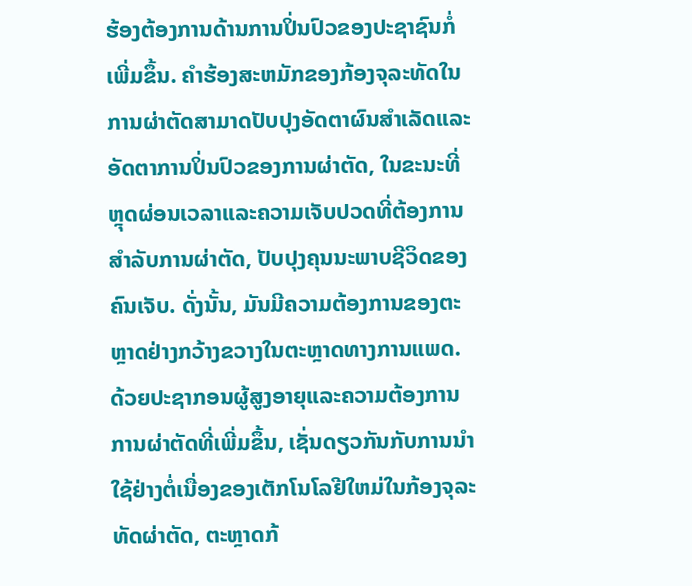ຮ້ອງຕ້ອງການດ້ານການປິ່ນປົວຂອງປະຊາຊົນກໍ່ເພີ່ມຂຶ້ນ. ຄໍາຮ້ອງສະຫມັກຂອງກ້ອງຈຸລະທັດໃນການຜ່າຕັດສາມາດປັບປຸງອັດຕາຜົນສໍາເລັດແລະອັດຕາການປິ່ນປົວຂອງການຜ່າຕັດ, ໃນຂະນະທີ່ຫຼຸດຜ່ອນເວລາແລະຄວາມເຈັບປວດທີ່ຕ້ອງການສໍາລັບການຜ່າຕັດ, ປັບປຸງຄຸນນະພາບຊີວິດຂອງຄົນເຈັບ. ດັ່ງນັ້ນ, ມັນມີຄວາມຕ້ອງການຂອງຕະຫຼາດຢ່າງກວ້າງຂວາງໃນຕະຫຼາດທາງການແພດ. ດ້ວຍປະຊາກອນຜູ້ສູງອາຍຸແລະຄວາມຕ້ອງການການຜ່າຕັດທີ່ເພີ່ມຂຶ້ນ, ເຊັ່ນດຽວກັນກັບການນໍາໃຊ້ຢ່າງຕໍ່ເນື່ອງຂອງເຕັກໂນໂລຢີໃຫມ່ໃນກ້ອງຈຸລະທັດຜ່າຕັດ, ຕະຫຼາດກ້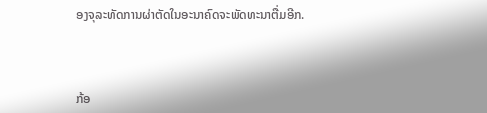ອງຈຸລະທັດການຜ່າຕັດໃນອະນາຄົດຈະພັດທະນາຕື່ມອີກ.



ກ້ອ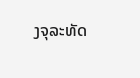ງຈຸລະທັດ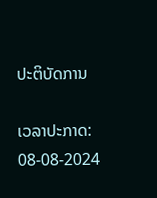ປະຕິບັດການ

ເວລາປະກາດ: 08-08-2024